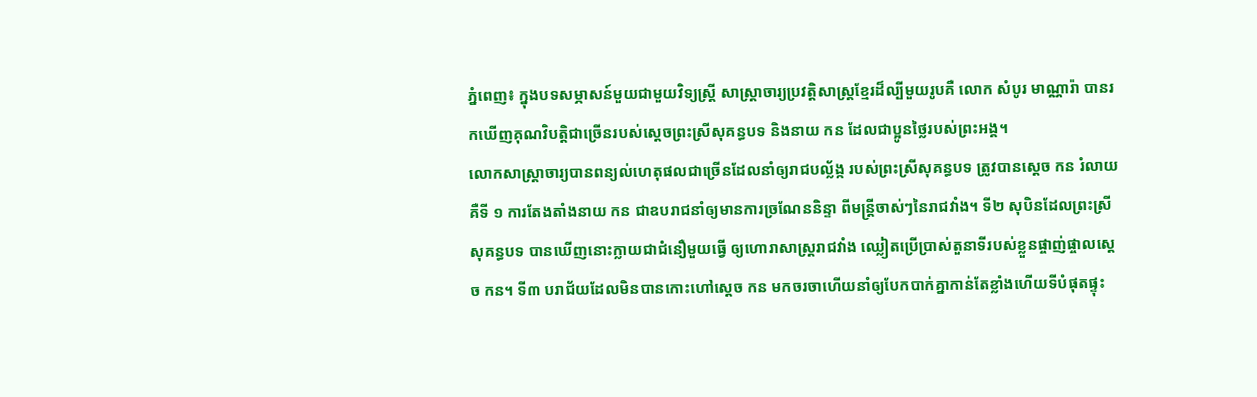ភ្នំពេញ៖ ក្នុងបទសម្ភាសន៍មួយជាមួយវិទ្យស្ដ្រី សាស្ដ្រាចារ្យប្រវត្ដិសាស្ដ្រខ្មែរដ៏ល្បីមួយរូបគឺ លោក សំបូរ មាណ្ណារ៉ា បានរកឃើញគុណវិបត្ដិជាច្រើនរបស់ស្ដេចព្រះស្រីសុគន្ធបទ និងនាយ កន ដែលជាប្អូនថ្លៃរបស់ព្រះអង្គ។
លោកសាស្ដ្រាចារ្យបានពន្យល់ហេតុផលជាច្រើនដែលនាំឲ្យរាជបល្ល័ង្ក របស់ព្រះស្រីសុគន្ធបទ ត្រូវបានស្ដេច កន រំលាយគឺទី ១ ការតែងតាំងនាយ កន ជាឧបរាជនាំឲ្យមានការច្រណែននិន្ទា ពីមន្ដ្រីចាស់ៗនៃរាជវាំង។ ទី២ សុបិនដែលព្រះស្រីសុគន្ធបទ បានឃើញនោះក្លាយជាជំនឿមួយធ្វើ ឲ្យហោរាសាស្ដ្ររាជវាំង ឈ្លៀតប្រើប្រាស់តួនាទីរបស់ខ្លួនផ្ចាញ់ផ្ចាលស្ដេច កន។ ទី៣ បរាជ័យដែលមិនបានកោះហៅស្ដេច កន មកចរចាហើយនាំឲ្យបែកបាក់គ្នាកាន់តែខ្លាំងហើយទីបំផុតផ្ទុះ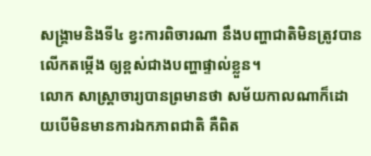សង្គ្រាមនិងទី៤ ខ្វះការពិចារណា នឹងបញ្ហាជាតិមិនត្រូវបានលើកតម្កើង ឲ្យខ្ពស់ជាងបញ្ហាផ្ទាល់ខ្លួន។
លោក សាស្ដ្រាចារ្យបានព្រមានថា សម័យកាលណាក៏ដោយបើមិនមានការឯកភាពជាតិ គឺពិត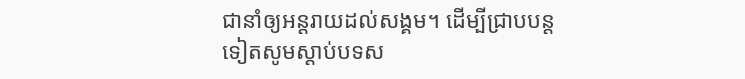ជានាំឲ្យអន្ដរាយដល់សង្គម។ ដើម្បីជ្រាបបន្ដទៀតសូមស្ដាប់បទស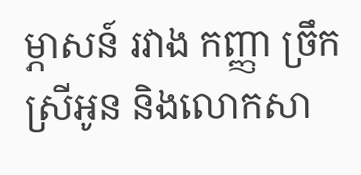ម្ភាសន៍ រវាង កញ្ញា ច្រឹក ស្រីអូន និងលោកសា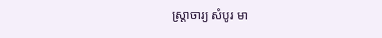ស្ដ្រាចារ្យ សំបូរ មា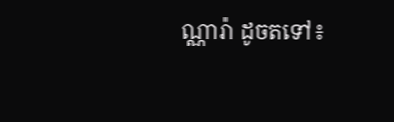ណ្ណារ៉ា ដូចតទៅ៖